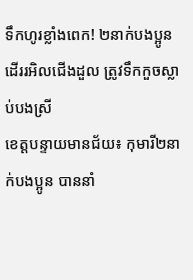ទឹកហូរខ្លាំងពេក! ២នាក់បងប្អូន ដើររអិលជើងដួល ត្រូវទឹកកួចស្លាប់បងស្រី
ខេត្តបន្ទាយមានជ័យ៖ កុមារី២នាក់បងប្អូន បាននាំ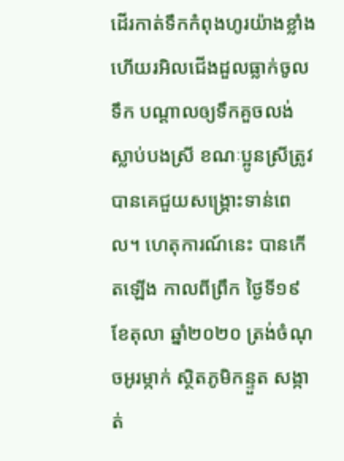ដើរកាត់ទឹកកំពុងហូរយ៉ាងខ្លាំង ហើយរអិលជើងដួលធ្លាក់ចូលទឹក បណ្តាលឲ្យទឹកគួចលង់ស្លាប់បងស្រី ខណៈប្អូនស្រីត្រូវបានគេជួយសង្គ្រោះទាន់ពេល។ ហេតុការណ៍នេះ បានកើតឡើង កាលពីព្រឹក ថ្ងៃទី១៩ ខែតុលា ឆ្នាំ២០២០ ត្រង់ចំណុចអូរម្កាក់ ស្ថិតភូមិកន្ទួត សង្កាត់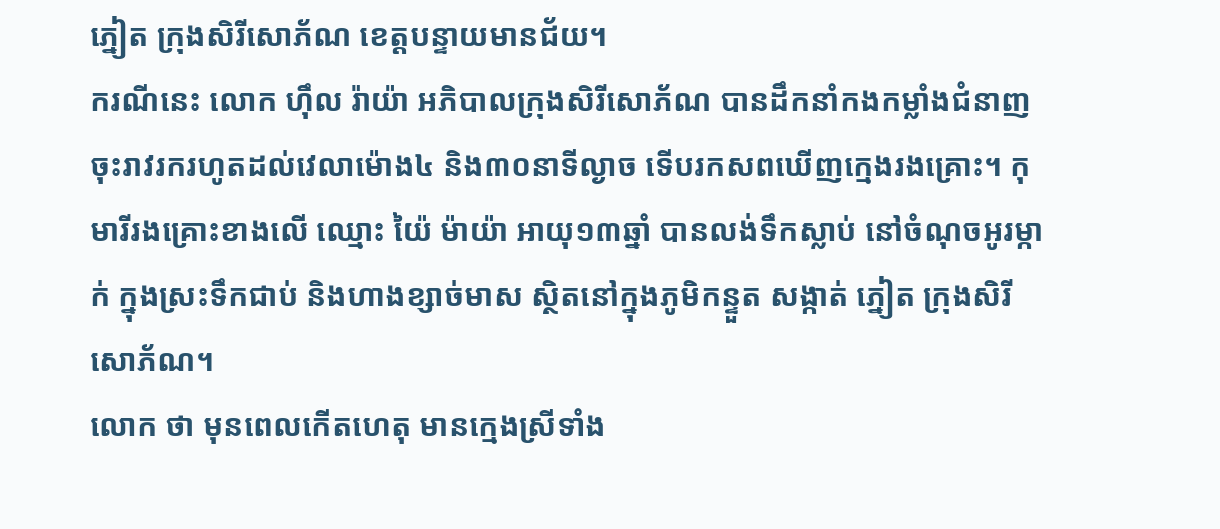ភ្នៀត ក្រុងសិរីសោភ័ណ ខេត្តបន្ទាយមានជ័យ។
ករណីនេះ លោក ហ៊ឹល រ៉ាយ៉ា អភិបាលក្រុងសិរីសោភ័ណ បានដឹកនាំកងកម្លាំងជំនាញ ចុះរាវរករហូតដល់វេលាម៉ោង៤ និង៣០នាទីល្ងាច ទើបរកសពឃើញក្មេងរងគ្រោះ។ កុមារីរងគ្រោះខាងលើ ឈ្មោះ យ៉ៃ ម៉ាយ៉ា អាយុ១៣ឆ្នាំ បានលង់ទឹកស្លាប់ នៅចំណុចអូរម្កាក់ ក្នុងស្រះទឹកជាប់ និងហាងខ្សាច់មាស ស្ថិតនៅក្នុងភូមិកន្ទួត សង្កាត់ ភ្នៀត ក្រុងសិរីសោភ័ណ។
លោក ថា មុនពេលកើតហេតុ មានក្មេងស្រីទាំង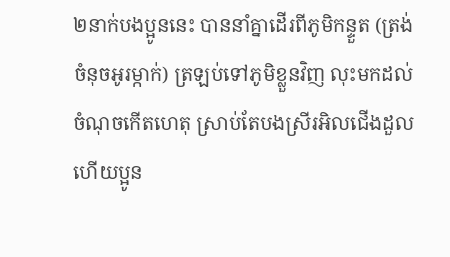២នាក់បងប្អូននេះ បាននាំគ្នាដើរពីភូមិកន្ទួត (ត្រង់ចំនុចអូរម្កាក់) ត្រឡប់ទៅភូមិខ្លួនវិញ លុះមកដល់ចំណុចកើតហេតុ ស្រាប់តែបងស្រីរអិលជើងដួល ហើយប្អូន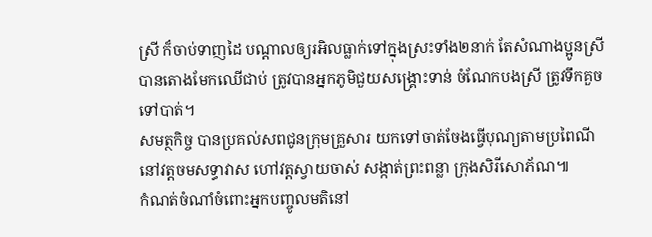ស្រី ក៏ចាប់ទាញដៃ បណ្តាលឲ្យរអិលធ្លាក់ទៅក្នុងស្រះទាំង២នាក់ តែសំណាងប្អូនស្រី បានតោងមែកឈើជាប់ ត្រូវបានអ្នកភូមិជួយសង្គ្រោះទាន់ ចំណែកបងស្រី ត្រូវទឹកគួចទៅបាត់។
សមត្ថកិច្ច បានប្រគល់សពជូនក្រុមគ្រួសារ យកទៅចាត់ចែងធ្វើបុណ្យតាមប្រពៃណី នៅវត្តចមសទ្ធាវាស ហៅវត្តស្វាយចាស់ សង្កាត់ព្រះពន្លា ក្រុងសិរីសោភ័ណ៕
កំណត់ចំណាំចំពោះអ្នកបញ្ចូលមតិនៅ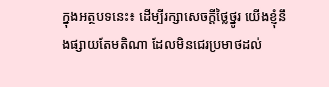ក្នុងអត្ថបទនេះ៖ ដើម្បីរក្សាសេចក្ដីថ្លៃថ្នូរ យើងខ្ញុំនឹងផ្សាយតែមតិណា ដែលមិនជេរប្រមាថដល់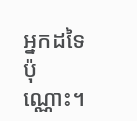អ្នកដទៃប៉ុណ្ណោះ។